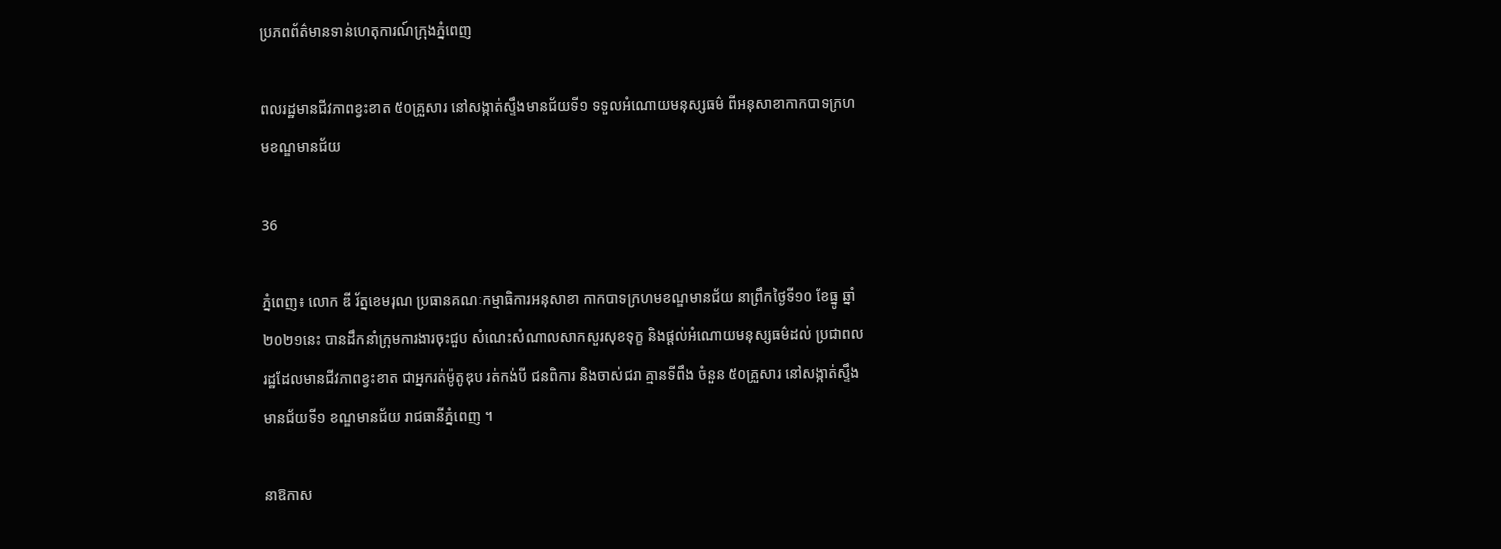ប្រភពព័ត៌មានទាន់ហេតុការណ៍ក្រុងភ្នំពេញ

ពលរដ្ឋមានជីវភាពខ្វះខាត ៥០គ្រួសារ នៅសង្កាត់ស្ទឹងមានជ័យទី១ ទទួលអំណោយមនុស្សធម៌ ពីអនុសាខាកាកបាទក្រហមខណ្ឌមានជ័យ

36

ភ្នំពេញ៖ លោក ឌី រ័ត្នខេមរុណ ប្រធានគណៈកម្មាធិការអនុសាខា កាកបាទក្រហមខណ្ឌមានជ័យ នាព្រឹកថ្ងៃទី១០ ខែធ្នូ ឆ្នាំ២០២១នេះ បានដឹកនាំក្រុមការងារចុះជួប សំណេះសំណាលសាកសួរសុខទុក្ខ និងផ្តល់អំណោយមនុស្សធម៌ដល់ ប្រជាពលរដ្ឋដែលមានជីវភាពខ្វះខាត ជាអ្នករត់ម៉ូតូឌុប រត់កង់បី ជនពិការ និងចាស់ជរា គ្មានទីពឹង ចំនួន ៥០គ្រួសារ នៅសង្កាត់ស្ទឹងមានជ័យទី១ ខណ្ឌមានជ័យ រាជធានីភ្នំពេញ ។

នាឱកាស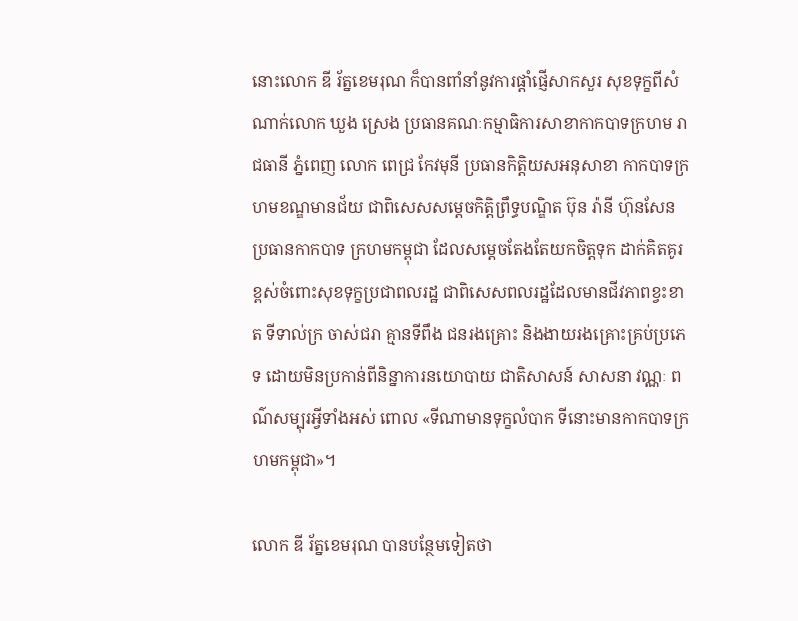នោះលោក ឌី រ័ត្នខេមរុណ ក៏បានពាំនាំនូវការផ្តាំផ្ញើសាកសួរ សុខទុក្ខពីសំណាក់លោក ឃួង ស្រេង ប្រធានគណៈកម្មាធិការសាខាកាកបាទក្រហម រាជធានី ភ្នំពេញ លោក ពេជ្រ កែវមុនី ប្រធានកិត្តិយសអនុសាខា កាកបាទក្រហមខណ្ឌមានជ័យ ជាពិសេសសម្តេចកិត្តិព្រឹទ្ធបណ្ឌិត ប៊ុន រ៉ានី ហ៊ុនសែន ប្រធានកាកបាទ ក្រហមកម្ពុជា ដែលសម្តេចតែងតែយកចិត្តទុក ដាក់គិតគូរខ្ពស់ចំពោះសុខទុក្ខប្រជាពលរដ្ឋ ជាពិសេសពលរដ្ឋដែលមានជីវភាពខ្វះខាត ទីទាល់ក្រ ចាស់ជរា គ្មានទីពឹង ជនរងគ្រោះ និងងាយរងគ្រោះគ្រប់ប្រភេទ ដោយមិនប្រកាន់ពីនិន្នាការនយោបាយ ជាតិសាសន៍ សាសនា វណ្ណៈ ពណ៌សម្បុរអ្វីទាំងអស់ ពោល «ទីណាមានទុក្ខលំបាក ទីនោះមានកាកបាទក្រហមកម្ពុជា»។

លោក ឌី រ័ត្នខេមរុណ បានបន្ថែមទៀតថា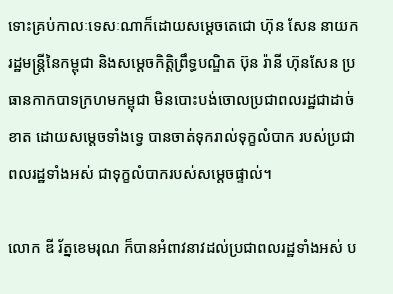ទោះគ្រប់កាលៈទេសៈណាក៏ដោយសម្តេចតេជោ ហ៊ុន សែន នាយករដ្ឋមន្ត្រីនៃកម្ពុជា និងសម្តេចកិត្តិព្រឹទ្ធបណ្ឌិត ប៊ុន រ៉ានី ហ៊ុនសែន ប្រធានកាកបាទក្រហមកម្ពុជា មិនបោះបង់ចោលប្រជាពលរដ្ឋជាដាច់ខាត ដោយសម្តេចទាំងទ្វេ បានចាត់ទុករាល់ទុក្ខលំបាក របស់ប្រជាពលរដ្ឋទាំងអស់ ជាទុក្ខលំបាករបស់សម្តេចផ្ទាល់។

លោក ឌី រ័ត្នខេមរុណ ក៏បានអំពាវនាវដល់ប្រជាពលរដ្ឋទាំងអស់ ប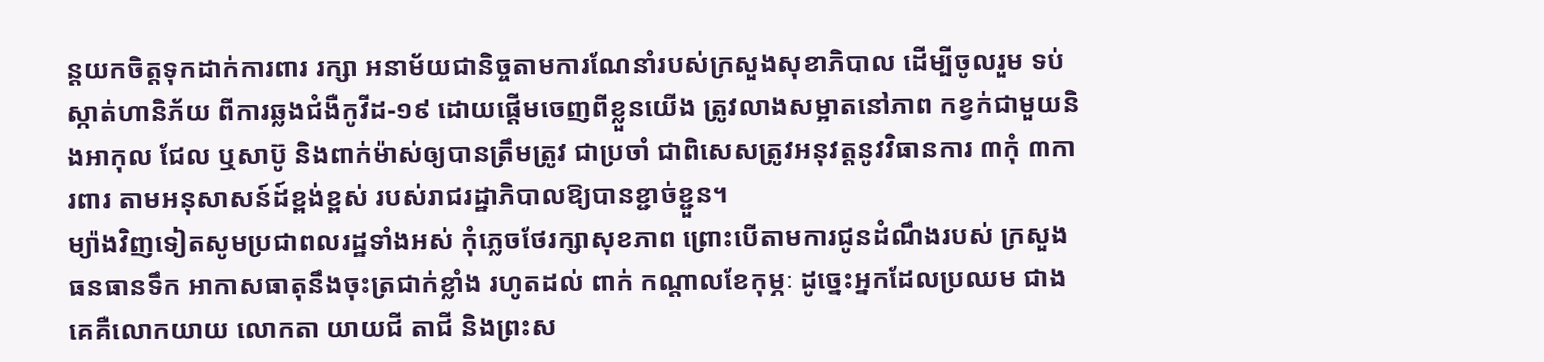ន្តយកចិត្តទុកដាក់ការពារ រក្សា អនាម័យជានិច្ចតាមការណែនាំរបស់ក្រសួងសុខាភិបាល ដើម្បីចូលរួម ទប់ ស្កាត់ហានិភ័យ ពីការឆ្លងជំងឺកូវីដ-១៩ ដោយផ្តើមចេញពីខ្លួនយើង ត្រូវលាងសម្អាតនៅភាព កខ្វក់ជាមួយនិងអាកុល ជែល ឬសាប៊ូ និងពាក់ម៉ាស់ឲ្យបានត្រឹមត្រូវ ជាប្រចាំ ជាពិសេសត្រូវអនុវត្តនូវវិធានការ ៣កុំ ៣ការពារ តាមអនុសាសន៍ដ៍ខ្ពង់ខ្ពស់ របស់រាជរដ្ឋាភិបាលឱ្យបានខ្ជាច់ខ្ជួន។
ម្យ៉ាងវិញទៀតសូមប្រជាពលរដ្ឋទាំងអស់ កុំភ្លេចថែរក្សាសុខភាព ព្រោះបើតាមការជូនដំណឹងរបស់ ក្រសួងធនធានទឹក អាកាសធាតុនឹងចុះត្រជាក់ខ្លាំង រហូតដល់ ពាក់ កណ្តាលខែកុម្ភៈ ដូច្នេះអ្នកដែលប្រឈម ជាងគេគឺលោកយាយ លោកតា យាយជី តាជី និងព្រះស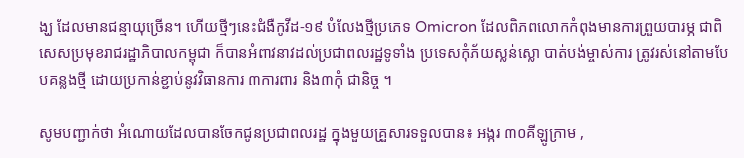ង្ឃ ដែលមានជន្មាយុច្រើន។ ហើយថ្មីៗនេះជំងឺកូវីដ-១៩ បំលែងថ្មីប្រភេទ Omicron ដែលពិភពលោកកំពុងមានការព្រួយបារម្ភ ជាពិសេសប្រមុខរាជរដ្ឋាភិបាលកម្ពុជា ក៏បានអំពាវនាវដល់ប្រជាពលរដ្ឋទូទាំង ប្រទេសកុំភ័យស្លន់ស្លោ បាត់បង់ម្ចាស់ការ ត្រូវរស់នៅតាមបែបគន្លងថ្មី ដោយប្រកាន់ខ្ជាប់នូវវិធានការ ៣ការពារ និង៣កុំ ជានិច្ច ។

សូមបញ្ជាក់ថា អំណោយដែលបានចែកជូនប្រជាពលរដ្ឋ ក្នុងមួយគ្រួសារទទួលបាន៖ អង្ករ ៣០គីឡូក្រាម ,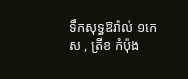ទឹកសុទ្ធឱរ៉ាល់ ១កេស , ត្រីខ កំប៉ុង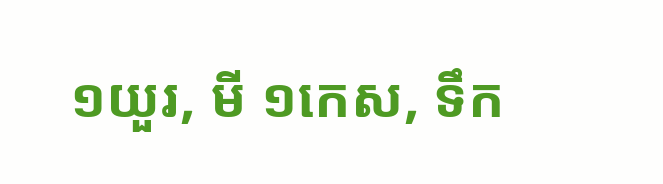១យួរ, មី ១កេស, ទឹក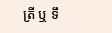ត្រី ឬ ទឹ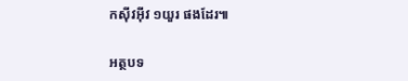កស៊ីវអ៊ីវ ១យួរ ផងដែរ៕

អត្ថបទ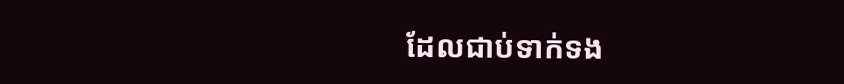ដែលជាប់ទាក់ទង